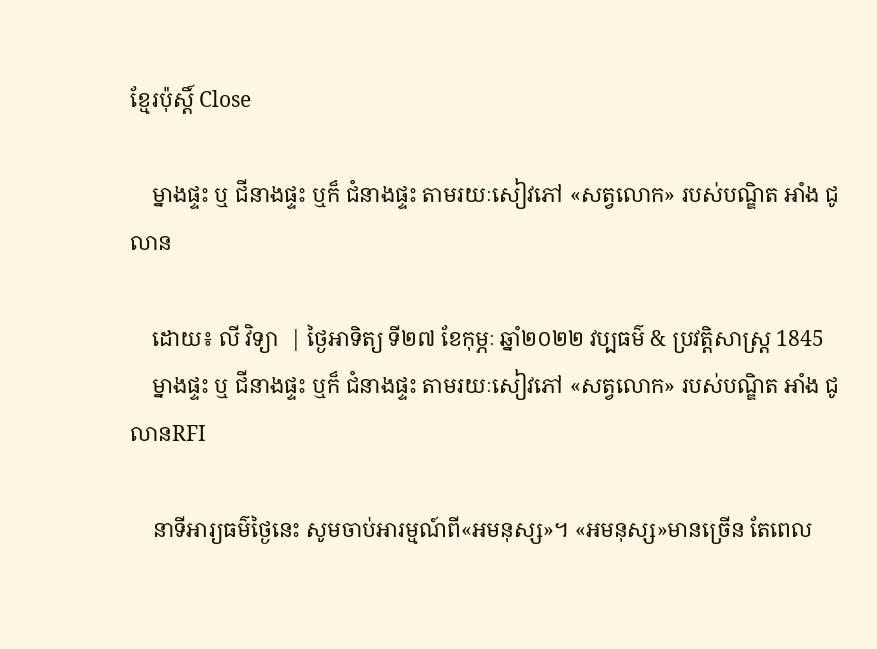ខ្មែរប៉ុស្ដិ៍ Close

    ម្នាងផ្ទះ ឬ ជីនាងផ្ទះ ឬក៏ ជំនាងផ្ទះ តាមរយៈសៀវភៅ «សត្វលោក» របស់បណ្ឌិត អាំង ជូលាន

    ដោយ៖ លី វិទ្យា  | ថ្ងៃអាទិត្យ ទី២៧ ខែកុម្ភៈ ឆ្នាំ២០២២ វប្បធម៌ & ប្រវត្តិសាស្រ្ដ 1845
    ម្នាងផ្ទះ ឬ ជីនាងផ្ទះ ឬក៏ ជំនាងផ្ទះ តាមរយៈសៀវភៅ «សត្វលោក» របស់បណ្ឌិត អាំង ជូលានRFI

    នាទីអារ្យធម៌ថ្ងៃនេះ សូមចាប់អារម្មណ៍ពី«អមនុស្ស»។ «អមនុស្ស»មានច្រើន តែពេល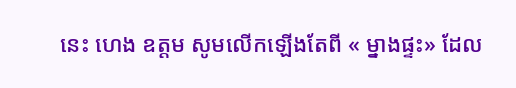នេះ ហេង ឧត្តម សូមលើកឡើងតែពី « ម្នាងផ្ទះ» ដែល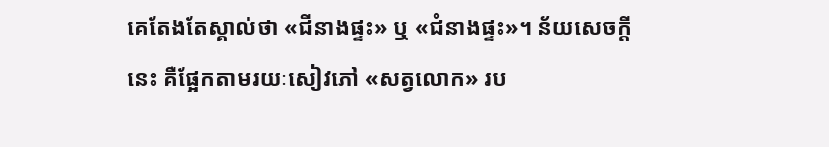គេតែងតែស្គាល់ថា «ជីនាងផ្ទះ» ឬ «ជំនាងផ្ទះ»។ ន័យសេចក្តីនេះ គឺផ្អែកតាមរយៈសៀវភៅ «សត្វលោក» រប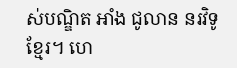ស់បណ្ឌិត អាំង ជូលាន នរវិទូខ្មែរ។ ហេ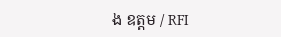ង ឧត្តម / RFI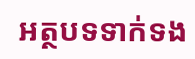អត្ថបទទាក់ទង